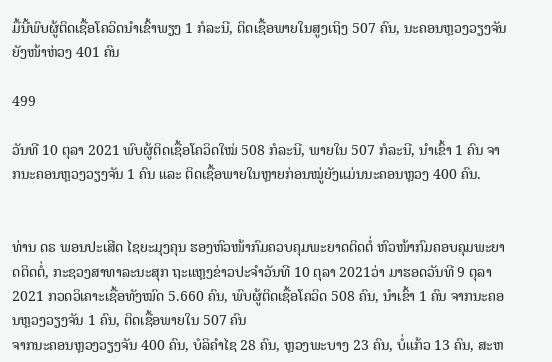ມື້ນີ້ພົບຜູ້ຕິດເຊື້ອໂຄວິດນໍາເຂົ້າພຽງ 1 ກໍລະນີ, ຕິດເຊື້ອພາຍໃນສູງເຖິງ 507 ຄົນ, ນະຄອນຫຼວງວຽງຈັນຍັງໜ້າຫ່ວງ 401 ຄົນ

499

ວັນທີ 10 ຕຸລາ 2021 ພົບຜູ້ຕິດເຊື້ອໂຄວິດໃໝ່ 508 ກໍລະນີ, ພາຍໃນ 507 ກໍລະນີ, ນໍາເຂົ້າ 1 ຄົນ ຈາກນະຄອນຫຼວງວຽງຈັນ 1 ຄົນ ແລະ ຕິດເຊື້ອພາຍໃນຫຼາຍກ່ອນໝູ່ຍັງແມ່ນນະຄອນຫຼວງ 400 ຄົນ.


ທ່ານ ດຣ ພອນປະເສີດ ໄຊຍະມຸງຄຸນ ຮອງຫົວໜ້າກົມຄວບຄຸມພະຍາດຕິດຕໍ່ ຫົວໜ້າກົມຄອບຄຸມພະຍາດຕິດຕໍ່, ກະຊວງສາທາລະນະສຸກ ຖະແຫຼງຂ່າວປະຈໍາວັນທີ 10 ຕຸລາ 2021ວ່າ ມາຮອດວັນທີ 9 ຕຸລາ 2021 ກວດວິເຄາະເຊື້ອທັງໝົດ 5.660 ຄົນ, ພົບຜູ້ຕິດເຊື້ອໂຄວິດ 508 ຄົນ, ນໍາເຂົ້າ 1 ຄົນ ຈາກນະຄອນຫຼວງວຽງຈັນ 1 ຄົນ, ຕິດເຊື້ອພາຍໃນ 507 ຄົນ
ຈາກນະຄອນຫຼວງວຽງຈັນ 400 ຄົນ, ບໍລິຄໍາໄຊ 28 ຄົນ, ຫຼວງພະບາງ 23 ຄົນ, ບໍ່ແກ້ວ 13 ຄົນ, ສະຫ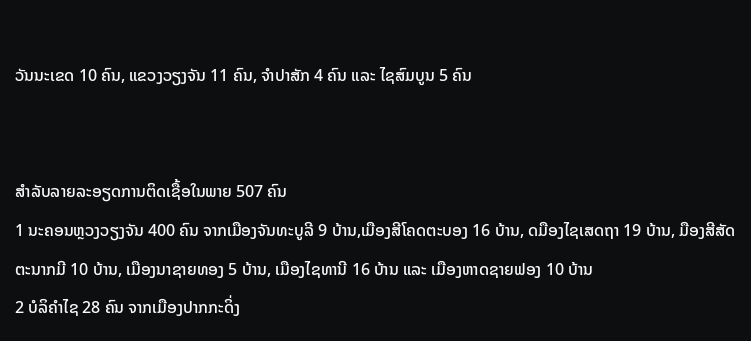ວັນນະເຂດ 10 ຄົນ, ແຂວງວຽງຈັນ 11 ຄົນ, ຈໍາປາສັກ 4 ຄົນ ແລະ ໄຊສົມບູນ 5 ຄົນ


ສໍາລັບລາຍລະອຽດການຕິດເຊື້ອໃນພາຍ 507 ຄົນ
1 ນະຄອນຫຼວງວຽງຈັນ 400 ຄົນ ຈາກເມືອງຈັນທະບູລີ 9 ບ້ານ,ເມືອງສີໂຄດຕະບອງ 16 ບ້ານ, ດມືອງໄຊເສດຖາ 19 ບ້ານ, ມືອງສີສັດຕະນາກມີ 10 ບ້ານ, ເມືອງນາຊາຍທອງ 5 ບ້ານ, ເມືອງໄຊທານີ 16 ບ້ານ ແລະ ເມືອງຫາດຊາຍຟອງ 10 ບ້ານ
2 ບໍລິຄໍາໄຊ 28 ຄົນ ຈາກເມືອງປາກກະດິ່ງ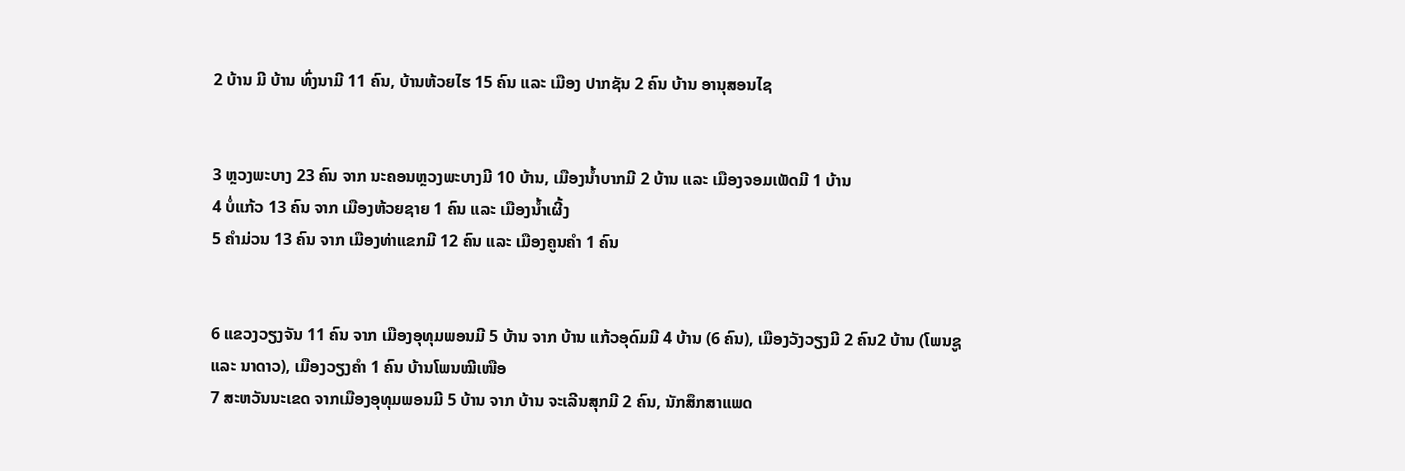2 ບ້ານ ມີ ບ້ານ ທົ່ງນາມີ 11 ຄົນ, ບ້ານຫ້ວຍໄຮ 15 ຄົນ ແລະ ເມືອງ ປາກຊັນ 2 ຄົນ ບ້ານ ອານຸສອນໄຊ


3 ຫຼວງພະບາງ 23 ຄົນ ຈາກ ນະຄອນຫຼວງພະບາງມີ 10 ບ້ານ, ເມືອງນໍ້າບາກມີ 2 ບ້ານ ແລະ ເມືອງຈອມເພັດມີ 1 ບ້ານ
4 ບໍ່ແກ້ວ 13 ຄົນ ຈາກ ເມືອງຫ້ວຍຊາຍ 1 ຄົນ ແລະ ເມືອງນໍ້າເຜີ້ງ
5 ຄໍາມ່ວນ 13 ຄົນ ຈາກ ເມືອງທ່າແຂກມີ 12 ຄົນ ແລະ ເມືອງຄູນຄໍາ 1 ຄົນ


6 ແຂວງວຽງຈັນ 11 ຄົນ ຈາກ ເມືອງອຸທຸມພອນມີ 5 ບ້ານ ຈາກ ບ້ານ ແກ້ວອຸດົມມີ 4 ບ້ານ (6 ຄົນ), ເມືອງວັງວຽງມີ 2 ຄົນ2 ບ້ານ (ໂພນຊູ ແລະ ນາດາວ), ເມືອງວຽງຄໍາ 1 ຄົນ ບ້ານໂພນໝີເໜືອ
7 ສະຫວັນນະເຂດ ຈາກເມືອງອຸທຸມພອນມີ 5 ບ້ານ ຈາກ ບ້ານ ຈະເລີນສຸກມີ 2 ຄົນ, ນັກສຶກສາແພດ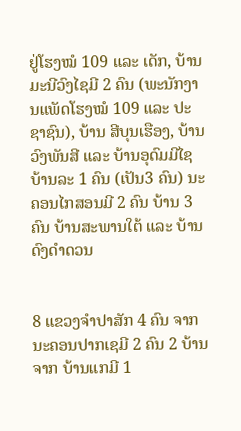ຢູ່ໂຮງໝໍ 109 ແລະ ເດັກ, ບ້ານມະນີວົງໄຊມີ 2 ຄົນ (ພະນັກງານແພັດໂຮງໝໍ 109 ແລະ ປະຊາຊົນ), ບ້ານ ສີບຸນເຮືອງ, ບ້ານວົງພັນສີ ແລະ ບ້ານອຸດົມມີໄຊ ບ້ານລະ 1 ຄົນ (ເປັນ3 ຄົນ) ນະຄອນໄກສອນມີ 2 ຄົນ ບ້ານ 3 ຄົນ ບ້ານສະພານໃຕ້ ແລະ ບ້ານດົງດໍາດວນ


8 ແຂວງຈໍາປາສັກ 4 ຄົນ ຈາກນະຄອນປາກເຊມີ 2 ຄົນ 2 ບ້ານ ຈາກ ບ້ານແກມີ 1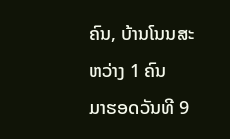ຄົນ, ບ້ານໂນນສະຫວ່າງ 1 ຄົນ
ມາຮອດວັນທີ 9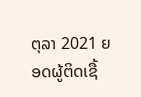ຕຸລາ 2021 ຍອດຜູ້ຕິດເຊື້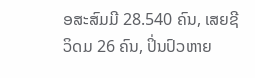ອສະສົມມີ 28.540 ຄົນ, ເສຍຊີວິດມ 26 ຄົນ, ປິ່ນປົວຫາຍ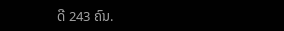ດີ 243 ຄົນ.